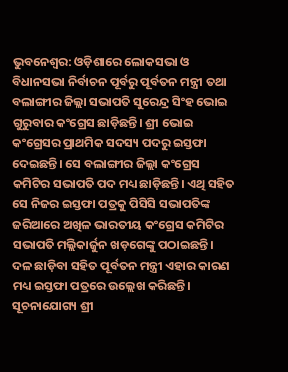ଭୁବନେଶ୍ବର: ଓଡ଼ିଶାରେ ଲୋକସଭା ଓ ବିଧାନସଭା ନିର୍ବାଚନ ପୂର୍ବରୁ ପୂର୍ବତନ ମନ୍ତ୍ରୀ ତଥା ବଲାଙ୍ଗୀର ଜିଲ୍ଲା ସଭାପତି ସୁରେନ୍ଦ୍ର ସିଂହ ଭୋଇ ଗୁରୁବାର କଂଗ୍ରେସ ଛାଡ଼ିଛନ୍ତି। ଶ୍ରୀ ଭୋଇ କଂଗ୍ରେସର ପ୍ରାଥମିକ ସଦସ୍ୟ ପଦରୁ ଇସ୍ତଫା ଦେଇଛନ୍ତି। ସେ ବଲାଙ୍ଗୀର ଜିଲ୍ଲା କଂଗ୍ରେସ କମିଟିର ସଭାପତି ପଦ ମଧ୍ୟ ଛାଡ଼ିଛନ୍ତି। ଏଥି ସହିତ ସେ ନିଜର ଇସ୍ତଫା ପତ୍ରକୁ ପିସିସି ସଭାପତିଙ୍କ ଜରିଆରେ ଅଖିଳ ଭାରତୀୟ କଂଗ୍ରେସ କମିଟିର ସଭାପତି ମଲ୍ଲିକାର୍ଜୁନ ଖଡ଼ଗେଙ୍କୁ ପଠାଇଛନ୍ତି।
ଦଳ ଛାଡ଼ିବା ସହିତ ପୂର୍ବତନ ମନ୍ତ୍ରୀ ଏହାର କାରଣ ମଧ୍ୟ ଇସ୍ତଫା ପତ୍ରରେ ଉଲ୍ଲେଖ କରିଛନ୍ତି। ସୂଚନାଯୋଗ୍ୟ ଶ୍ରୀ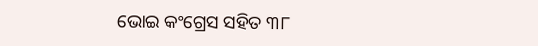ଭୋଇ କଂଗ୍ରେସ ସହିତ ୩୮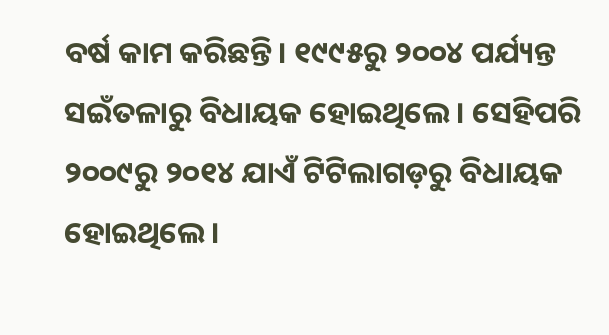ବର୍ଷ କାମ କରିଛନ୍ତି। ୧୯୯୫ରୁ ୨୦୦୪ ପର୍ଯ୍ୟନ୍ତ ସଇଁତଳାରୁ ବିଧାୟକ ହୋଇଥିଲେ। ସେହିପରି ୨୦୦୯ରୁ ୨୦୧୪ ଯାଏଁ ଟିଟିଲାଗଡ଼ରୁ ବିଧାୟକ ହୋଇଥିଲେ।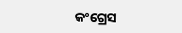କଂଗ୍ରେସ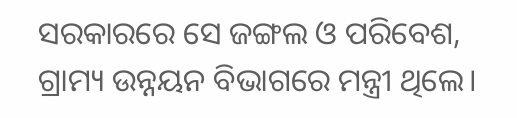ସରକାରରେ ସେ ଜଙ୍ଗଲ ଓ ପରିବେଶ, ଗ୍ରାମ୍ୟ ଉନ୍ନୟନ ବିଭାଗରେ ମନ୍ତ୍ରୀ ଥିଲେ।